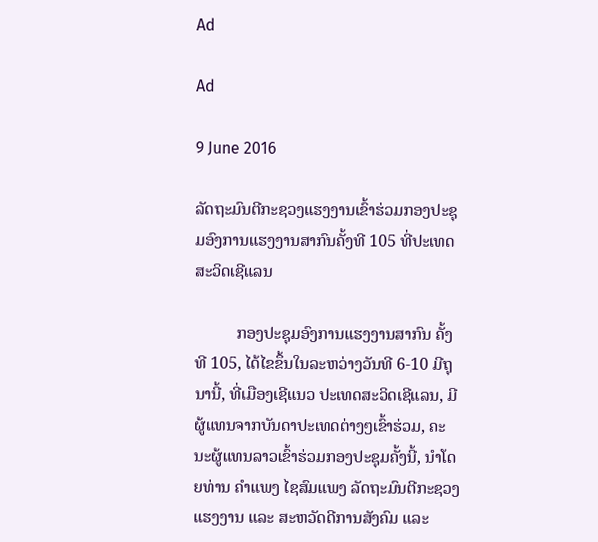Ad

Ad

9 June 2016

ລັດຖະມົນຕີກະຊວງແຮງງານເຂົ້າຮ່ວມກອງປະຊຸມອົງການແຮງງານສາກົນຄັ້ງທີ 105 ທີ່ປະເທດສະວິດເຊີແລນ

          ກອງປະຊຸມອົງການແຮງງານສາກົນ ຄັ້ງທີ 105, ໄດ້ໄຂຂຶ້ນໃນລະຫວ່າງວັນທີ 6-10 ມີຖຸນານີ້, ທີ່ເມືອງເຊີແນວ ປະເທດສະວິດເຊີແລນ, ມີຜູ້ແທນຈາກບັນດາປະເທດຕ່າງໆເຂົ້າຮ່ວມ, ຄະນະຜູ້ແທນລາວເຂົ້າຮ່ວມກອງປະຊຸມຄັ້ງນີ້, ນຳໂດຍທ່ານ ຄຳແພງ ໄຊສົມແພງ ລັດຖະມົນຕີກະຊວງແຮງງານ ແລະ ສະຫວັດດີການສັງຄົມ ແລະ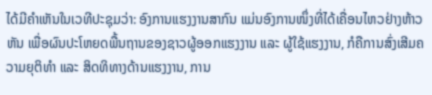ໄດ້ມີຄຳເຫັນໃນເວທີປະຊຸມວ່າ: ອົງການແຮງງານສາກົນ ແມ່ນອົງການໜຶ່ງທີ່ໄດ້ເຄື່ອນໄຫວຢ່າງຫ້າວຫັນ ເພື່ອຜົນປະໂຫຍດພື້ນຖານຂອງຊາວຜູ້ອອກແຮງງານ ແລະ ຜູ້ໃຊ້ແຮງງານ, ກໍຄືການສົ່ງເສີມຄວາມຍຸຕິທຳ ແລະ ສິດທິທາງດ້ານແຮງງານ, ການ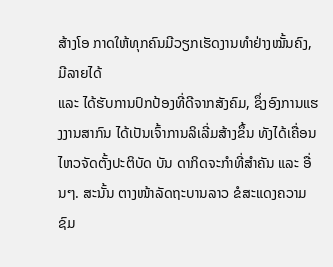ສ້າງໂອ ກາດໃຫ້ທຸກຄົນມີວຽກເຮັດງານທຳຢ່າງໝັ້ນຄົງ, ມີລາຍໄດ້
ແລະ ໄດ້ຮັບການປົກປ້ອງທີ່ດີຈາກສັງຄົມ, ຊຶ່ງອົງການແຮງງານສາກົນ ໄດ້ເປັນເຈົ້າການລິເລີ່ມສ້າງຂຶ້ນ ທັງໄດ້ເຄື່ອນໄຫວຈັດຕັ້ງປະຕິບັດ ບັນ ດາກິດຈະກຳທີ່ສຳຄັນ ແລະ ອື່ນໆ. ສະນັ້ນ ຕາງໜ້າລັດຖະບານລາວ ຂໍສະແດງຄວາມຊົມ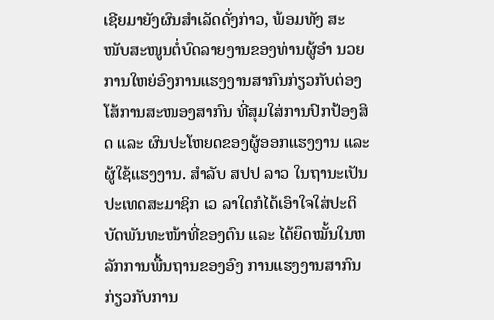ເຊີຍມາຍັງຜົນສຳເລັດດັ່ງກ່າວ, ພ້ອມທັງ ສະໜັບສະໜູນຕໍ່ບົດລາຍງານຂອງທ່ານຜູ້ອຳ ນວຍການໃຫຍ່ອົງການແຮງງານສາກົນກ່ຽວກັບຕ່ອງໂສ້ການສະໜອງສາກົນ ທີ່ສຸມໃສ່ການປົກປ້ອງສິດ ແລະ ຜົນປະໂຫຍດຂອງຜູ້ອອກແຮງງານ ແລະ ຜູ້ໃຊ້ແຮງງານ. ສຳລັບ ສປປ ລາວ ໃນຖານະເປັນປະເທດສະມາຊິກ ເວ ລາໃດກໍໄດ້ເອົາໃຈໃສ່ປະຕິບັດພັນທະໜ້າທີ່ຂອງຕົນ ແລະ ໄດ້ຍຶດໝັ້ນໃນຫລັກການພື້ນຖານຂອງອົງ ການແຮງງານສາກົນກ່ຽວກັບການ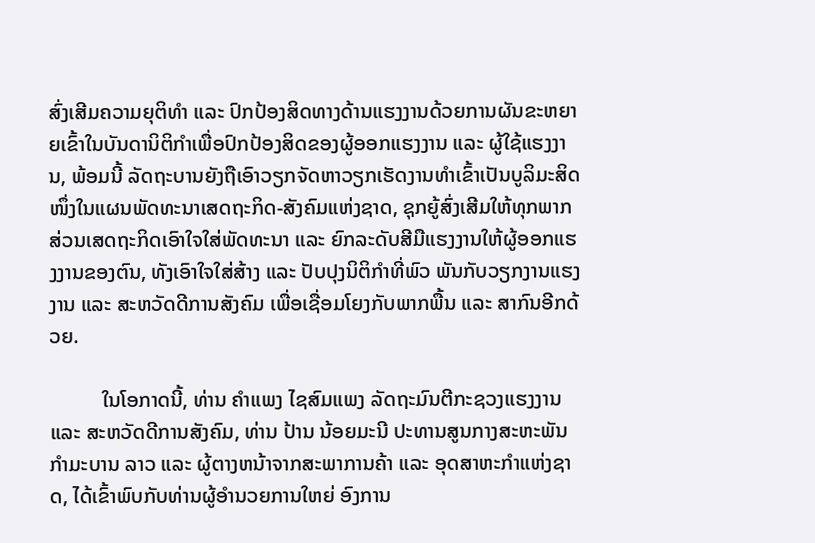ສົ່ງເສີມຄວາມຍຸຕິທຳ ແລະ ປົກປ້ອງສິດທາງດ້ານແຮງງານດ້ວຍການຜັນຂະຫຍາຍເຂົ້າໃນບັນດານິຕິກຳເພື່ອປົກປ້ອງສິດຂອງຜູ້ອອກແຮງງານ ແລະ ຜູ້ໃຊ້ແຮງງານ, ພ້ອມນີ້ ລັດຖະບານຍັງຖືເອົາວຽກຈັດຫາວຽກເຮັດງານທຳເຂົ້າເປັນບູລິມະສິດໜຶ່ງໃນແຜນພັດທະນາເສດຖະກິດ-ສັງຄົມແຫ່ງຊາດ, ຊຸກຍູ້ສົ່ງເສີມໃຫ້ທຸກພາກສ່ວນເສດຖະກິດເອົາໃຈໃສ່ພັດທະນາ ແລະ ຍົກລະດັບສີມືແຮງງານໃຫ້ຜູ້ອອກແຮງງານຂອງຕົນ, ທັງເອົາໃຈໃສ່ສ້າງ ແລະ ປັບປຸງນິຕິກຳທີ່ພົວ ພັນກັບວຽກງານແຮງງານ ແລະ ສະຫວັດດີການສັງຄົມ ເພື່ອເຊື່ອມໂຍງກັບພາກພື້ນ ແລະ ສາກົນອີກດ້ວຍ.

          ໃນໂອກາດນີ້, ທ່ານ ຄຳແພງ ໄຊສົມແພງ ລັດຖະມົນຕີກະຊວງແຮງງານ ແລະ ສະຫວັດດີການສັງຄົມ, ທ່ານ ປ້ານ ນ້ອຍມະນີ ປະທານສູນກາງສະຫະພັນກຳມະບານ ລາວ ແລະ ຜູ້ຕາງຫນ້າຈາກສະພາການຄ້າ ແລະ ອຸດສາຫະກຳແຫ່ງຊາດ, ໄດ້ເຂົ້າພົບກັບທ່ານຜູ້ອຳນວຍການໃຫຍ່ ອົງການ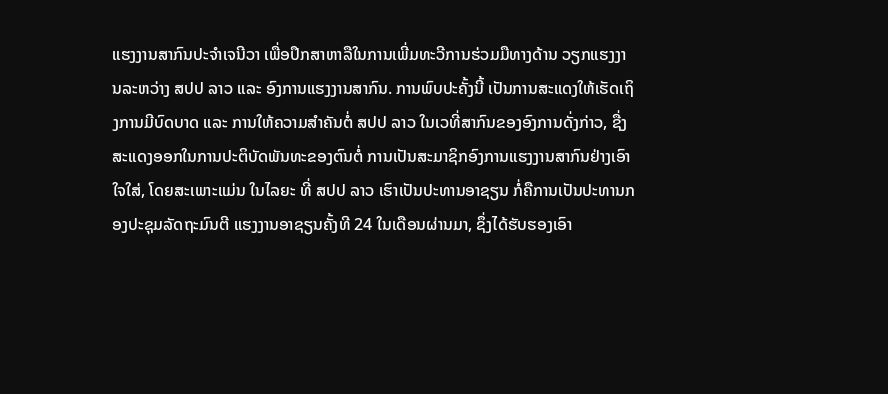ແຮງງານສາກົນປະຈຳເຈນີວາ ເພື່ອປຶກສາຫາລືໃນການເພີ່ມທະວີການຮ່ວມມືທາງດ້ານ ວຽກແຮງງານລະຫວ່າງ ສປປ ລາວ ແລະ ອົງການແຮງງານສາກົນ. ການພົບປະຄັ້ງນີ້ ເປັນການສະແດງໃຫ້ເຮັດເຖິງການມີບົດບາດ ແລະ ການໃຫ້ຄວາມສຳຄັນຕໍ່ ສປປ ລາວ ໃນເວທີ່ສາກົນຂອງອົງການດັ່ງກ່າວ, ຊື່ງສະແດງອອກໃນການປະຕິບັດພັນທະຂອງຕົນຕໍ່ ການເປັນສະມາຊິກອົງການແຮງງານສາກົນຢ່າງເອົາໃຈໃສ່, ໂດຍສະເພາະແມ່ນ ໃນໄລຍະ ທີ່ ສປປ ລາວ ເຮົາເປັນປະທານອາຊຽນ ກໍ່ຄືການເປັນປະທານກອງປະຊຸມລັດຖະມົນຕີ ແຮງງານອາຊຽນຄັ້ງທີ 24 ໃນເດືອນຜ່ານມາ, ຊຶ່ງໄດ້ຮັບຮອງເອົາ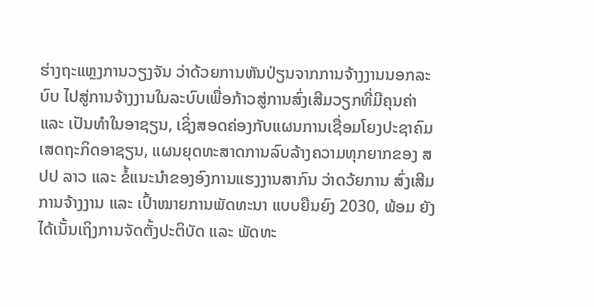ຮ່າງຖະແຫຼງການວຽງຈັນ ວ່າດ້ວຍການຫັນປ່ຽນຈາກການຈ້າງງານນອກລະບົບ ໄປສູ່ການຈ້າງງານໃນລະບົບເພື່ອກ້າວສູ່ການສົ່ງເສີມວຽກທີ່ມີຄຸນຄ່າ ແລະ ເປັນທຳໃນອາຊຽນ, ເຊິ່ງສອດຄ່ອງກັບແຜນການເຊື່ອມໂຍງປະຊາຄົມເສດຖະກິດອາຊຽນ, ແຜນຍຸດທະສາດການລົບລ້າງຄວາມທຸກຍາກຂອງ ສປປ ລາວ ແລະ ຂໍ້ແນະນຳຂອງອົງການແຮງງານສາກົນ ວ່າດວ້ຍການ ສົ່ງເສີມການຈ້າງງານ ແລະ ເປົ້າໝາຍການພັດທະນາ ແບບຍືນຍົງ 2030, ພ້ອມ ຍັງ ໄດ້ເນັ້ນເຖິງການຈັດຕັ້ງປະຕິບັດ ແລະ ພັດທະ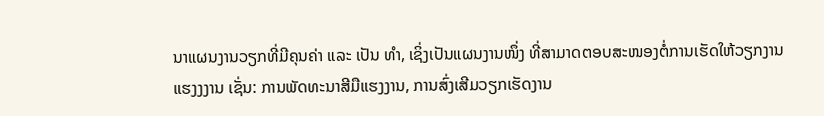ນາແຜນງານວຽກທີ່ມີຄຸນຄ່າ ແລະ ເປັນ ທຳ, ເຊິ່ງເປັນແຜນງານໜຶ່ງ ທີ່ສາມາດຕອບສະໜອງຕໍ່ການເຮັດໃຫ້ວຽກງານແຮງງງານ ເຊັ່ນ: ການພັດທະນາສີມືແຮງງານ, ການສົ່ງເສີມວຽກເຮັດງານ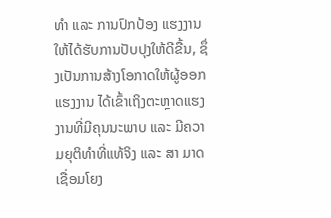ທຳ ແລະ ການປົກປ້ອງ ແຮງງານ ໃຫ້ໄດ້ຮັບການປັບປຸງໃຫ້ດີຂື້ນ, ຊຶ່ງເປັນການສ້າງໂອກາດໃຫ້ຜູ້ອອກແຮງງານ ໄດ້ເຂົ້າເຖິງຕະຫຼາດແຮງງານທີ່ມີຄຸນນະພາບ ແລະ ມີຄວາມຍຸຕິທຳທີ່ແທ້ຈິງ ແລະ ສາ ມາດເຊື່ອມໂຍງ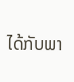ໄດ້ກັບພາ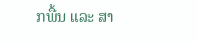ກພື້ນ ແລະ ສາ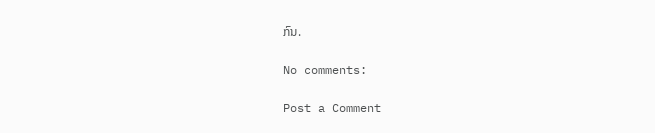ກົນ.

No comments:

Post a Comment